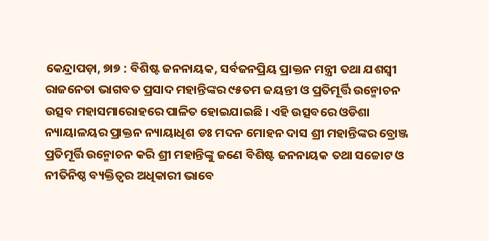କେନ୍ଦ୍ରାପଡ଼ା, ୭ା୭ : ବିଶିଷ୍ଟ ଜନନାୟକ, ସର୍ବଜନପ୍ରିୟ ପ୍ରାକ୍ତନ ମନ୍ତ୍ରୀ ତଥା ଯଶସ୍ୱୀ ରାଜନେତା ଭାଗବତ ପ୍ରସାଦ ମହାନ୍ତିଙ୍କର ୯୫ତମ ଜୟନ୍ତୀ ଓ ପ୍ରତିମୂର୍ତ୍ତି ଉନ୍ମୋଚନ ଉତ୍ସବ ମହାସମାରୋହରେ ପାଳିତ ହୋଇଯାଇଛି । ଏହି ଉତ୍ସବରେ ଓଡିଶା ନ୍ୟାୟାଳୟର ପ୍ରାକ୍ତନ ନ୍ୟାୟାଧିଶ ଡଃ ମଦନ ମୋହନ ଦାସ ଶ୍ରୀ ମହାନ୍ତିଙ୍କର ବ୍ରୋଞ୍ଜ ପ୍ରତିମୂର୍ତ୍ତି ଉନ୍ମୋଚନ କରି ଶ୍ରୀ ମହାନ୍ତିଙ୍କୁ ଜଣେ ବିଶିଷ୍ଟ ଜନନାୟକ ତଥା ସଚ୍ଚୋଟ ଓ ନୀତିନିଷ୍ଠ ବ୍ୟକ୍ତିତ୍ୱର ଅଧିକାରୀ ଭାବେ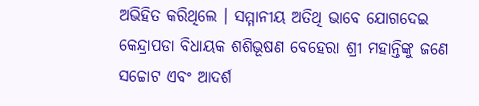ଅଭିହିତ କରିଥିଲେ । ସମ୍ମାନୀୟ ଅତିଥି ଭାବେ ଯୋଗଦେଇ କେନ୍ଦ୍ରାପଡା ବିଧାୟକ ଶଶିଭୂଷଣ ବେହେରା ଶ୍ରୀ ମହାନ୍ତିଙ୍କୁ ଜଣେ ସଚ୍ଚୋଟ ଏବଂ ଆଦର୍ଶ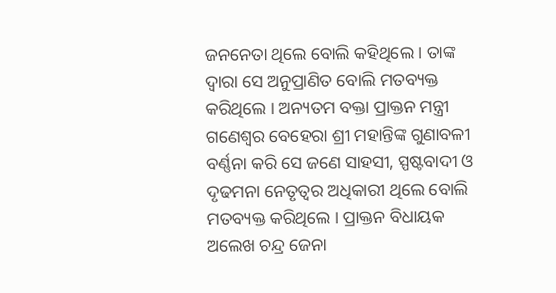ଜନନେତା ଥିଲେ ବୋଲି କହିଥିଲେ । ତାଙ୍କ ଦ୍ୱାରା ସେ ଅନୁପ୍ରାଣିତ ବୋଲି ମତବ୍ୟକ୍ତ କରିଥିଲେ । ଅନ୍ୟତମ ବକ୍ତା ପ୍ରାକ୍ତନ ମନ୍ତ୍ରୀ ଗଣେଶ୍ୱର ବେହେରା ଶ୍ରୀ ମହାନ୍ତିଙ୍କ ଗୁଣାବଳୀ ବର୍ଣ୍ଣନା କରି ସେ ଜଣେ ସାହସୀ, ସ୍ପଷ୍ଟବାଦୀ ଓ ଦୃଢମନା ନେତୃତ୍ୱର ଅଧିକାରୀ ଥିଲେ ବୋଲି ମତବ୍ୟକ୍ତ କରିଥିଲେ । ପ୍ରାକ୍ତନ ବିଧାୟକ ଅଲେଖ ଚନ୍ଦ୍ର ଜେନା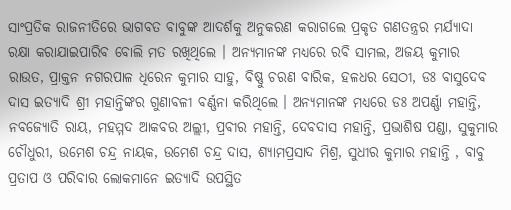ସାଂପ୍ରତିକ ରାଜନୀତିରେ ଭାଗବତ ବାବୁଙ୍କ ଆଦର୍ଶକୁ ଅନୁକରଣ କରାଗଲେ ପ୍ରକୃତ ଗଣତନ୍ତ୍ରର ମର୍ଯ୍ୟାଦା ରକ୍ଷା କରାଯାଇପାରିବ ବୋଲି ମତ ରଖିଥିଲେ । ଅନ୍ୟମାନଙ୍କ ମଧ୍ୟରେ ରବି ସାମଲ, ଅଜୟ କୁମାର ରାଉତ, ପ୍ରାକ୍ତନ ନଗରପାଳ ଧିରେନ କୁମାର ସାହୁ, ବିଷ୍ଣୁ ଚରଣ ବାରିକ, ହଳଧର ସେଠୀ, ଡଃ ବାସୁଦେବ ଦାସ ଇତ୍ୟାଦି ଶ୍ରୀ ମହାନ୍ତିଙ୍କର ଗୁଣାବଳୀ ବର୍ଣ୍ଣନା କରିଥିଲେ । ଅନ୍ୟମାନଙ୍କ ମଧ୍ୟରେ ଡଃ ଅପର୍ଣ୍ଣା ମହାନ୍ତି, ନବଜ୍ୟୋତି ରାୟ, ମହମ୍ମଦ ଆକବର ଅଲ୍ଲୀ, ପ୍ରବୀର ମହାନ୍ତି, ଦେବଦାସ ମହାନ୍ତି, ପ୍ରଭାଶିଷ ପଣ୍ଡା, ସୁକୁମାର ଚୌଧୁରୀ, ଉମେଶ ଚନ୍ଦ୍ର ନାୟକ, ଉମେଶ ଚନ୍ଦ୍ର ଦାସ, ଶ୍ୟାମପ୍ରସାଦ ମିଶ୍ର, ସୁଧୀର କୁମାର ମହାନ୍ତି , ବାବୁ ପ୍ରତାପ ଓ ପରିବାର ଲୋକମାନେ ଇତ୍ୟାଦି ଉପସ୍ଥିତ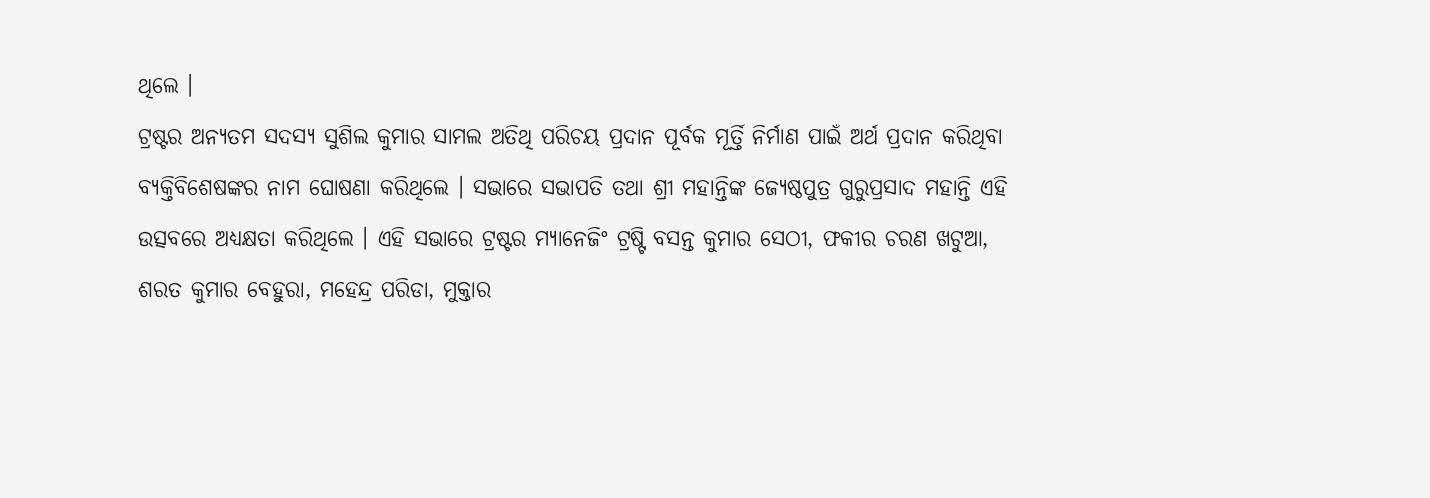ଥିଲେ ।
ଟ୍ରଷ୍ଟର ଅନ୍ୟତମ ସଦସ୍ୟ ସୁଶିଲ କୁମାର ସାମଲ ଅତିଥି ପରିଚୟ ପ୍ରଦାନ ପୂର୍ବକ ମୂର୍ତ୍ତି ନିର୍ମାଣ ପାଇଁ ଅର୍ଥ ପ୍ରଦାନ କରିଥିବା ବ୍ୟକ୍ତିବିଶେଷଙ୍କର ନାମ ଘୋଷଣା କରିଥିଲେ । ସଭାରେ ସଭାପତି ତଥା ଶ୍ରୀ ମହାନ୍ତିଙ୍କ ଜ୍ୟେଷ୍ଠପୁତ୍ର ଗୁରୁପ୍ରସାଦ ମହାନ୍ତି ଏହି ଉତ୍ସବରେ ଅଧ୍ୟକ୍ଷତା କରିଥିଲେ । ଏହି ସଭାରେ ଟ୍ରଷ୍ଟର ମ୍ୟାନେଜିଂ ଟ୍ରଷ୍ଟି ବସନ୍ତ କୁମାର ସେଠୀ, ଫକୀର ଚରଣ ଖଟୁଆ, ଶରତ କୁମାର ବେହୁରା, ମହେନ୍ଦ୍ର ପରିଡା, ମୁକ୍ତାର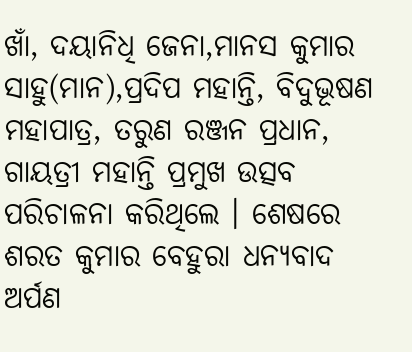ଖାଁ, ଦୟାନିଧି ଜେନା,ମାନସ କୁମାର ସାହୁ(ମାନ),ପ୍ରଦିପ ମହାନ୍ତି, ବିଦୁଭୂଷଣ ମହାପାତ୍ର, ତରୁଣ ରଞ୍ଜନ ପ୍ରଧାନ, ଗାୟତ୍ରୀ ମହାନ୍ତି ପ୍ରମୁଖ ଉତ୍ସବ ପରିଚାଳନା କରିଥିଲେ । ଶେଷରେ ଶରତ କୁମାର ବେହୁରା ଧନ୍ୟବାଦ ଅର୍ପଣ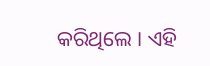କରିଥିଲେ । ଏହି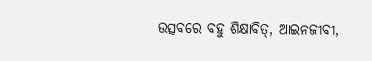ଉତ୍ସବରେ ବହୁ ଶିକ୍ଷାବିତ୍, ଆଇନଜୀବୀ,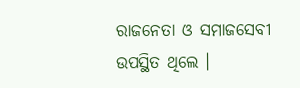ରାଜନେତା ଓ ସମାଜସେବୀ ଉପସ୍ଥିତ ଥିଲେ ।